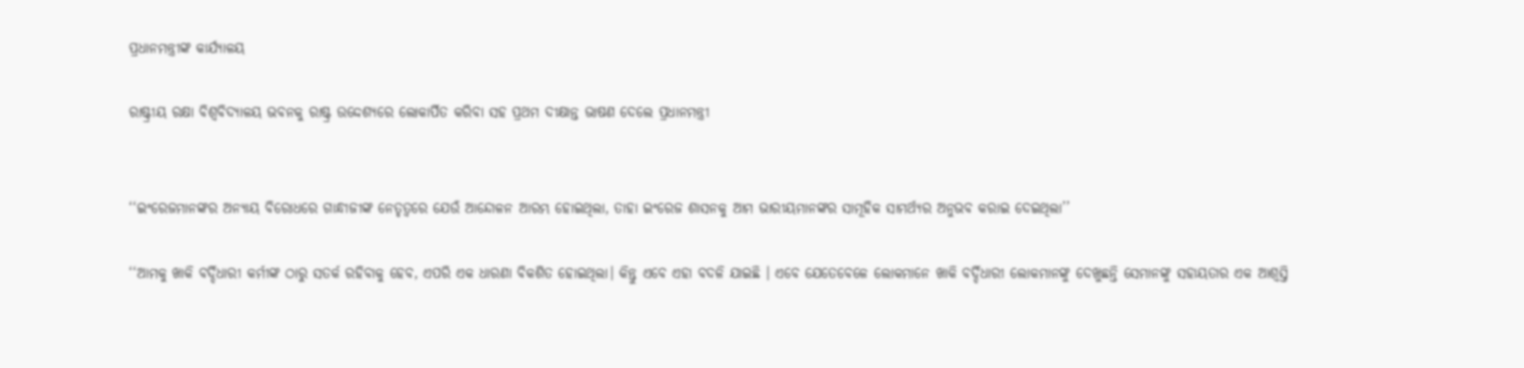ପ୍ରଧାନମନ୍ତ୍ରୀଙ୍କ କାର୍ଯ୍ୟାଳୟ

ରାଷ୍ଟ୍ରୀୟ ରକ୍ଷା ବିଶ୍ୱବିଦ୍ୟାଳୟ ଭବନକୁ ରାଷ୍ଟ୍ର ଉଦ୍ଦେଶ୍ୟରେ ଲୋକାର୍ପିତ କରିବା ସହ ପ୍ରଥମ ଦୀକ୍ଷାନ୍ତ ଭାଷଣ ଦେଲେ ପ୍ରଧାନମନ୍ତ୍ରୀ


‘‘ଇଂରେଜମାନଙ୍କର ଅନ୍ୟାୟ ବିରୋଧରେ ଗାନ୍ଧୀଜୀଙ୍କ ନେତୃତ୍ୱରେ ଯେଉଁ ଆନ୍ଦୋଳନ ଆରମ୍ଭ ହୋଇଥିଲା, ତାହା ଇଂରେଜ ଶାସନକୁ ଆମ ଭାରୀୟମାନଙ୍କର ସାମୂହିକ ସାମର୍ଥ୍ୟର ଅନୁଭବ କରାଇ ଦେଇଥିଲା’’

‘‘ଆମକୁ ଖାକି ବର୍ଦ୍ଦିଧାରୀ କର୍ମୀଙ୍କ ଠାରୁ ସତର୍କ ରହିବାକୁ ହେବ, ଏପରି ଏକ ଧାରଣା ବିକଶିତ ହୋଇଥିଲା। କିନ୍ତୁ ଏବେ ଏହା ବଦଳି ଯାଇଛି । ଏବେ ଯେତେବେଳେ ଲୋକମାନେ ଖାକି ବର୍ଦ୍ଦିଧାରୀ ଲୋକମାନଙ୍କୁ ଦେଖୁଛନ୍ତି ସେମାନଙ୍କୁ ସହାୟତାର ଏକ ଆଶ୍ୱସ୍ତି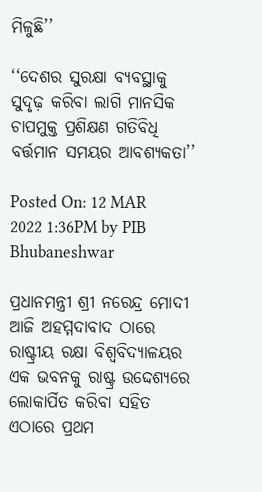ମିଳୁଛି’’

‘‘ଦେଶର ସୁରକ୍ଷା ବ୍ୟବସ୍ଥାକୁ ସୁଦୃଢ଼ କରିବା ଲାଗି ମାନସିକ ଚାପମୁକ୍ତ ପ୍ରଶିକ୍ଷଣ ଗତିବିଧି ବର୍ତ୍ତମାନ ସମୟର ଆବଶ୍ୟକତା’’

Posted On: 12 MAR 2022 1:36PM by PIB Bhubaneshwar

ପ୍ରଧାନମନ୍ତ୍ରୀ ଶ୍ରୀ ନରେନ୍ଦ୍ର ମୋଦୀ ଆଜି ଅହମ୍ମଦାବାଦ ଠାରେ ରାଷ୍ଟ୍ରୀୟ ରକ୍ଷା ବିଶ୍ୱବିଦ୍ୟାଳୟର ଏକ ଭବନକୁ ରାଷ୍ଟ୍ର ଉଦ୍ଦେଶ୍ୟରେ ଲୋକାର୍ପିତ କରିବା ସହିତ ଏଠାରେ ପ୍ରଥମ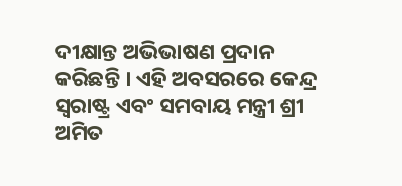ଦୀକ୍ଷାନ୍ତ ଅଭିଭାଷଣ ପ୍ରଦାନ କରିଛନ୍ତି । ଏହି ଅବସରରେ କେନ୍ଦ୍ର ସ୍ୱରାଷ୍ଟ୍ର ଏବଂ ସମବାୟ ମନ୍ତ୍ରୀ ଶ୍ରୀ ଅମିତ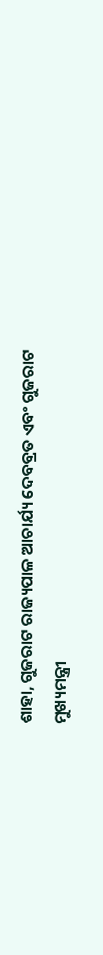ଶାହା, ଗୁଜରାଟ ରାଜ୍ୟପାଳ ଆଚାର୍ଯ୍ୟ ଦେବବ୍ରତ ଏବଂ ଗୁଜରାଟ ମୁଖ୍ୟମନ୍ତ୍ରୀ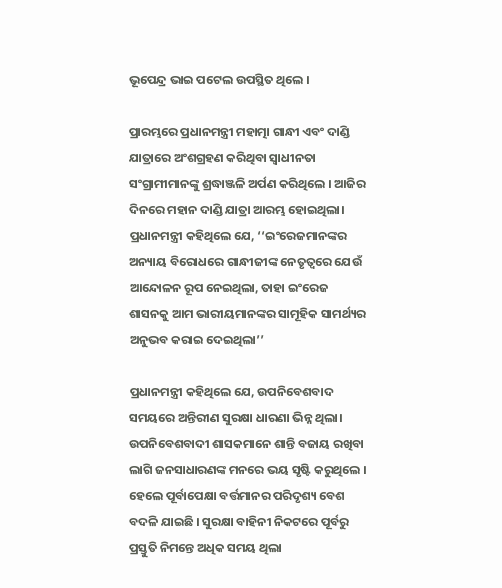ଭୂପେନ୍ଦ୍ର ଭାଇ ପଟେଲ ଉପସ୍ଥିତ ଥିଲେ ।

ପ୍ରାରମ୍ଭରେ ପ୍ରଧାନମନ୍ତ୍ରୀ ମହାତ୍ମା ଗାନ୍ଧୀ ଏବଂ ଦାଣ୍ଡି ଯାତ୍ରାରେ ଅଂଶଗ୍ରହଣ କରିଥିବା ସ୍ୱାଧୀନତା ସଂଗ୍ରାମୀମାନଙ୍କୁ ଶ୍ରଦ୍ଧାଞ୍ଜଳି ଅର୍ପଣ କରିଥିଲେ । ଆଜିର ଦିନରେ ମହାନ ଦାଣ୍ଡି ଯାତ୍ରା ଆରମ୍ଭ ହୋଇଥିଲା। ପ୍ରଧାନମନ୍ତ୍ରୀ କହିଥିଲେ ଯେ, ‘‘ଇଂରେଜମାନଙ୍କର ଅନ୍ୟାୟ ବିରୋଧରେ ଗାନ୍ଧୀଜୀଙ୍କ ନେତୃତ୍ୱରେ ଯେଉଁ ଆନ୍ଦୋଳନ ରୂପ ନେଇଥିଲା, ତାହା ଇଂରେଜ ଶାସନକୁ ଆମ ଭାରୀୟମାନଙ୍କର ସାମୂହିକ ସାମର୍ଥ୍ୟର ଅନୁଭବ କରାଇ ଦେଇଥିଲା’’

ପ୍ରଧାନମନ୍ତ୍ରୀ କହିଥିଲେ ଯେ, ଉପନିବେଶବାଦ ସମୟରେ ଅନ୍ତିରୀଣ ସୁରକ୍ଷା ଧାରଣା ଭିନ୍ନ ଥିଲା। ଉପନିବେଶବାଦୀ ଶାସକମାନେ ଶାନ୍ତି ବଜାୟ ରଖିବା ଲାଗି ଜନସାଧାରଣଙ୍କ ମନରେ ଭୟ ସୃଷ୍ଟି କରୁଥିଲେ । ହେଲେ ପୂର୍ବାପେକ୍ଷା ବର୍ତ୍ତମାନର ପରିଦୃଶ୍ୟ ବେଶ ବଦଳି ଯାଇଛି । ସୁରକ୍ଷା ବାହିନୀ ନିକଟରେ ପୂର୍ବରୁ ପ୍ରସ୍ତୁତି ନିମନ୍ତେ ଅଧିକ ସମୟ ଥିଲା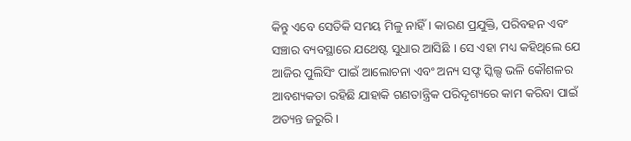କିନ୍ତୁ ଏବେ ସେତିକି ସମୟ ମିଳୁ ନାହିଁ । କାରଣ ପ୍ରଯୁକ୍ତି, ପରିବହନ ଏବଂ ସଞ୍ଚାର ବ୍ୟବସ୍ଥାରେ ଯଥେଷ୍ଟ ସୁଧାର ଆସିଛି । ସେ ଏହା ମଧ୍ୟ କହିଥିଲେ ଯେ ଆଜିର ପୁଲିସିଂ ପାଇଁ ଆଲୋଚନା ଏବଂ ଅନ୍ୟ ସଫ୍ଟ ସ୍କିଲ୍ସ ଭଳି କୌଶଳର ଆବଶ୍ୟକତା ରହିଛି ଯାହାକି ଗଣତାନ୍ତ୍ରିକ ପରିଦୃଶ୍ୟରେ କାମ କରିବା ପାଇଁ ଅତ୍ୟନ୍ତ ଜରୁରି ।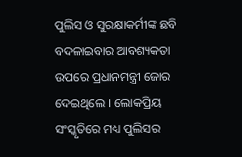ପୁଲିସ ଓ ସୁରକ୍ଷାକର୍ମୀଙ୍କ ଛବି ବଦଳାଇବାର ଆବଶ୍ୟକତା ଉପରେ ପ୍ରଧାନମନ୍ତ୍ରୀ ଜୋର ଦେଇଥିଲେ । ଲୋକପ୍ରିୟ ସଂସ୍କୃତିରେ ମଧ୍ୟ ପୁଲିସର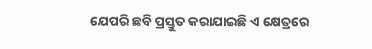ଯେପରି ଛବି ପ୍ରସ୍ତୁତ କରାଯାଇଛି ଏ କ୍ଷେତ୍ରରେ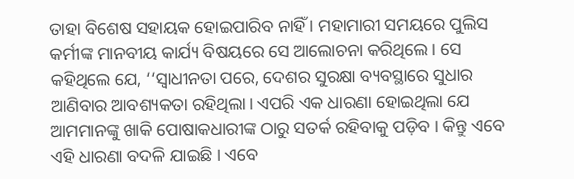ତାହା ବିଶେଷ ସହାୟକ ହୋଇପାରିବ ନାହିଁ । ମହାମାରୀ ସମୟରେ ପୁଲିସ କର୍ମୀଙ୍କ ମାନବୀୟ କାର୍ଯ୍ୟ ବିଷୟରେ ସେ ଆଲୋଚନା କରିଥିଲେ । ସେ କହିଥିଲେ ଯେ, ‘‘ସ୍ୱାଧୀନତା ପରେ, ଦେଶର ସୁରକ୍ଷା ବ୍ୟବସ୍ଥାରେ ସୁଧାର ଆଣିବାର ଆବଶ୍ୟକତା ରହିଥିଲା। ଏପରି ଏକ ଧାରଣା ହୋଇଥିଲା ଯେ ଆମମାନଙ୍କୁ ଖାକି ପୋଷାକଧାରୀଙ୍କ ଠାରୁ ସତର୍କ ରହିବାକୁ ପଡ଼ିବ । କିନ୍ତୁ ଏବେ ଏହି ଧାରଣା ବଦଳି ଯାଇଛି । ଏବେ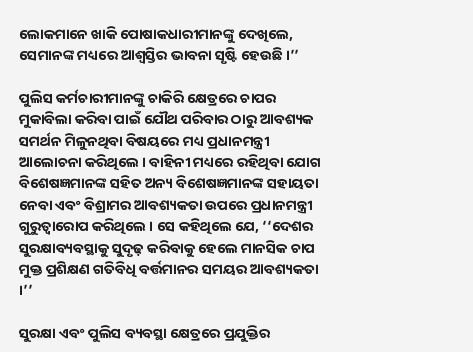ଲୋକମାନେ ଖାକି ପୋଷାକଧାରୀମାନଙ୍କୁ ଦେଖିଲେ, ସେମାନଙ୍କ ମଧ୍ୟରେ ଆଶ୍ୱସ୍ତିର ଭାବନା ସୃଷ୍ଟି ହେଉଛି ।’’

ପୁଲିସ କର୍ମଚାରୀମାନଙ୍କୁ ଚାକିରି କ୍ଷେତ୍ରରେ ଚାପର ମୁକାବିଲା କରିବା ପାଇଁ ଯୌଥ ପରିବାର ଠାରୁ ଆବଶ୍ୟକ ସମର୍ଥନ ମିଳୁନଥିବା ବିଷୟରେ ମଧ୍ୟ ପ୍ରଧାନମନ୍ତ୍ରୀ ଆଲୋଚନା କରିଥିଲେ । ବାହିନୀ ମଧ୍ୟରେ ରହିଥିବା ଯୋଗ ବିଶେଷଜ୍ଞମାନଙ୍କ ସହିତ ଅନ୍ୟ ବିଶେଷଜ୍ଞମାନଙ୍କ ସହାୟତା ନେବା ଏବଂ ବିଶ୍ରାମର ଆବଶ୍ୟକତା ଉପରେ ପ୍ରଧାନମନ୍ତ୍ରୀ ଗୁରୁତ୍ୱାରୋପ କରିଥିଲେ । ସେ କହିଥିଲେ ଯେ, ‘‘ଦେଶର ସୁରକ୍ଷାବ୍ୟବସ୍ଥାକୁ ସୁଦୃଢ଼ କରିବାକୁ ହେଲେ ମାନସିକ ଚାପ ମୁକ୍ତ ପ୍ରଶିକ୍ଷଣ ଗତିବିଧି ବର୍ତ୍ତମାନର ସମୟର ଆବଶ୍ୟକତା ।’’

ସୁରକ୍ଷା ଏବଂ ପୁଲିସ ବ୍ୟବସ୍ଥା କ୍ଷେତ୍ରରେ ପ୍ରଯୁକ୍ତିର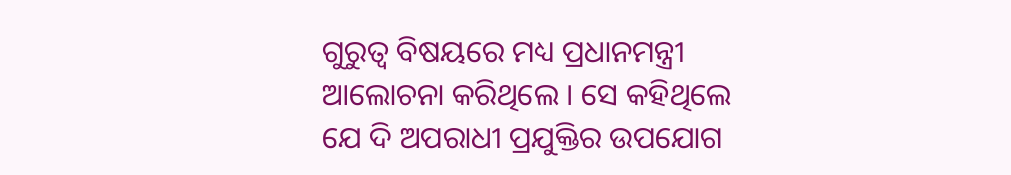ଗୁରୁତ୍ୱ ବିଷୟରେ ମଧ୍ୟ ପ୍ରଧାନମନ୍ତ୍ରୀ ଆଲୋଚନା କରିଥିଲେ । ସେ କହିଥିଲେ ଯେ ଦି ଅପରାଧୀ ପ୍ରଯୁକ୍ତିର ଉପଯୋଗ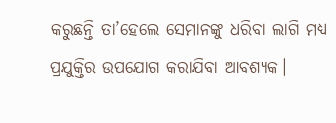କରୁଛନ୍ତି ତା’ହେଲେ ସେମାନଙ୍କୁ ଧରିବା ଲାଗି ମଧ୍ୟ ପ୍ରଯୁକ୍ତିର ଉପଯୋଗ କରାଯିବା ଆବଶ୍ୟକ।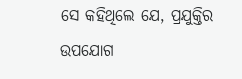ସେ କହିଥିଲେ ଯେ, ପ୍ରଯୁକ୍ତିର ଉପଯୋଗ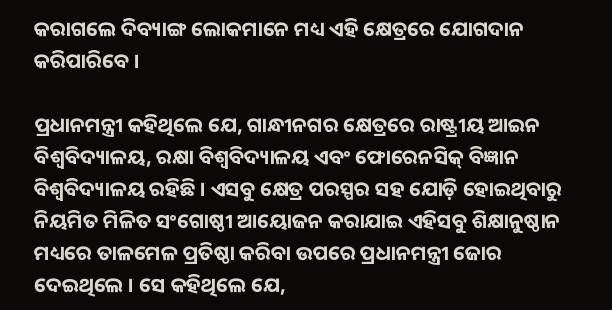କରାଗଲେ ଦିବ୍ୟାଙ୍ଗ ଲୋକମାନେ ମଧ୍ୟ ଏହି କ୍ଷେତ୍ରରେ ଯୋଗଦାନ କରିପାରିବେ ।

ପ୍ରଧାନମନ୍ତ୍ରୀ କହିଥିଲେ ଯେ, ଗାନ୍ଧୀନଗର କ୍ଷେତ୍ରରେ ରାଷ୍ଟ୍ରୀୟ ଆଇନ ବିଶ୍ୱବିଦ୍ୟାଳୟ, ରକ୍ଷା ବିଶ୍ୱବିଦ୍ୟାଳୟ ଏବଂ ଫୋରେନସିକ୍‌ ବିଜ୍ଞାନ ବିଶ୍ୱବିଦ୍ୟାଳୟ ରହିଛି । ଏସବୁ କ୍ଷେତ୍ର ପରସ୍ପର ସହ ଯୋଡ଼ି ହୋଇଥିବାରୁ ନିୟମିତ ମିଳିତ ସଂଗୋଷ୍ଠୀ ଆୟୋଜନ କରାଯାଇ ଏହିସବୁ ଶିକ୍ଷାନୁଷ୍ଠାନ ମଧ୍ୟରେ ତାଳମେଳ ପ୍ରତିଷ୍ଠା କରିବା ଉପରେ ପ୍ରଧାନମନ୍ତ୍ରୀ ଜୋର ଦେଇଥିଲେ । ସେ କହିଥିଲେ ଯେ,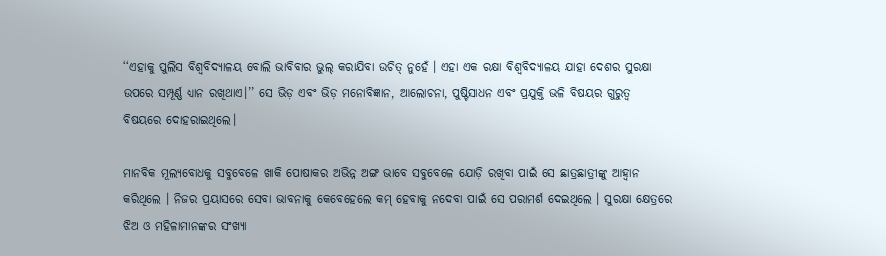‘‘ଏହାକୁ ପୁଲିସ ବିଶ୍ୱବିଦ୍ୟାଳୟ ବୋଲି ଭାବିବାର ଭୁଲ୍‌ କରାଯିବା ଉଚିତ୍‌ ନୁହେଁ । ଏହା ଏକ ରକ୍ଷା ବିଶ୍ୱବିଦ୍ୟାଳୟ ଯାହା ଦେଶର ସୁରକ୍ଷା ଉପରେ ସମ୍ପୂର୍ଣ୍ଣ ଧ୍ୟାନ ରଖିଥାଏ।’’ ସେ ଭିଡ଼ ଏବଂ ଭିଡ଼ ମନୋବିଜ୍ଞାନ, ଆଲୋଚନା, ପୁଷ୍ଟିସାଧନ ଏବଂ ପ୍ରଯୁକ୍ତି ଭଳି ବିଷୟର ଗୁରୁତ୍ୱ ବିଷୟରେ ଦୋହରାଇଥିଲେ।

ମାନବିକ ମୂଲ୍ୟବୋଧକୁ ସବୁବେଳେ ଖାକି ପୋଷାକର ଅଭିନ୍ନ ଅଙ୍ଗ ଭାବେ ସବୁବେଳେ ଯୋଡ଼ି ରଖିବା ପାଇଁ ସେ ଛାତ୍ରଛାତ୍ରୀଙ୍କୁ ଆହ୍ଵାନ କରିଥିଲେ । ନିଜର ପ୍ରୟାସରେ ସେବା ଭାବନାକୁ କେବେହେଲେ କମ୍‌ ହେବାକୁ ନଦେବା ପାଇଁ ସେ ପରାମର୍ଶ ଦେଇଥିଲେ । ସୁରକ୍ଷା କ୍ଷେତ୍ରରେ ଝିଅ ଓ ମହିଳାମାନଙ୍କର ସଂଖ୍ୟା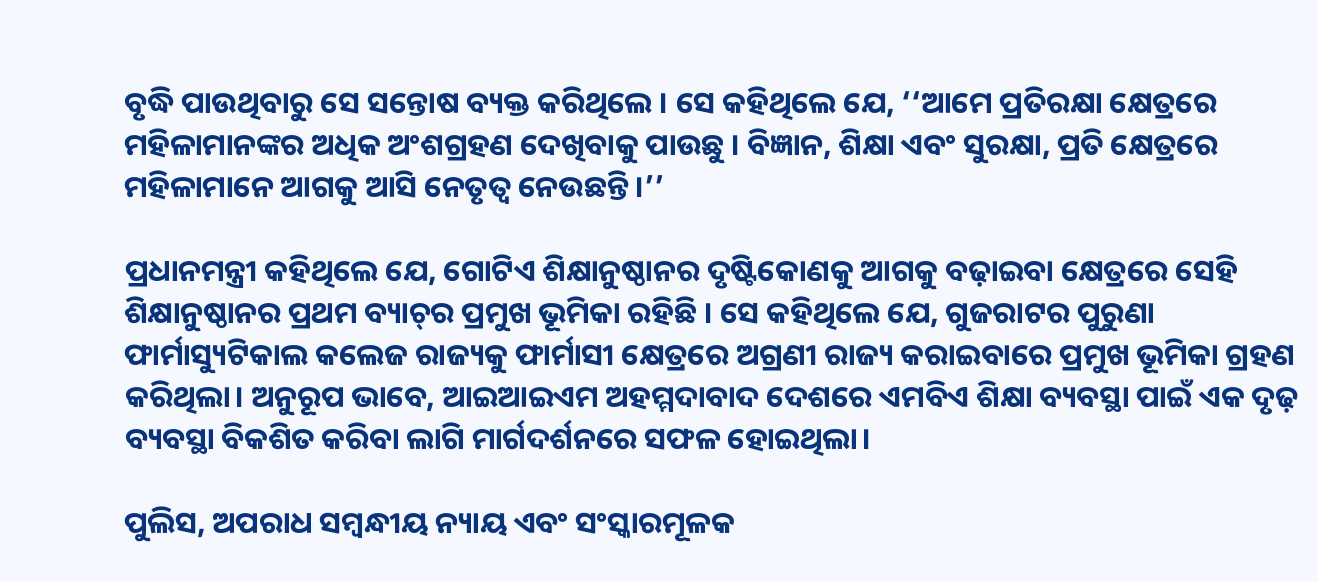ବୃଦ୍ଧି ପାଉଥିବାରୁ ସେ ସନ୍ତୋଷ ବ୍ୟକ୍ତ କରିଥିଲେ । ସେ କହିଥିଲେ ଯେ, ‘‘ଆମେ ପ୍ରତିରକ୍ଷା କ୍ଷେତ୍ରରେ ମହିଳାମାନଙ୍କର ଅଧିକ ଅଂଶଗ୍ରହଣ ଦେଖିବାକୁ ପାଉଛୁ । ବିଜ୍ଞାନ, ଶିକ୍ଷା ଏବଂ ସୁରକ୍ଷା, ପ୍ରତି କ୍ଷେତ୍ରରେ ମହିଳାମାନେ ଆଗକୁ ଆସି ନେତୃତ୍ୱ ନେଉଛନ୍ତି ।’’

ପ୍ରଧାନମନ୍ତ୍ରୀ କହିଥିଲେ ଯେ, ଗୋଟିଏ ଶିକ୍ଷାନୁଷ୍ଠାନର ଦୃଷ୍ଟିକୋଣକୁ ଆଗକୁ ବଢ଼ାଇବା କ୍ଷେତ୍ରରେ ସେହି ଶିକ୍ଷାନୁଷ୍ଠାନର ପ୍ରଥମ ବ୍ୟାଚ୍‌ର ପ୍ରମୁଖ ଭୂମିକା ରହିଛି । ସେ କହିଥିଲେ ଯେ, ଗୁଜରାଟର ପୁରୁଣା ଫାର୍ମାସ୍ୟୁଟିକାଲ କଲେଜ ରାଜ୍ୟକୁ ଫାର୍ମାସୀ କ୍ଷେତ୍ରରେ ଅଗ୍ରଣୀ ରାଜ୍ୟ କରାଇବାରେ ପ୍ରମୁଖ ଭୂମିକା ଗ୍ରହଣ କରିଥିଲା। ଅନୁରୂପ ଭାବେ, ଆଇଆଇଏମ ଅହମ୍ମଦାବାଦ ଦେଶରେ ଏମବିଏ ଶିକ୍ଷା ବ୍ୟବସ୍ଥା ପାଇଁ ଏକ ଦୃଢ଼ ବ୍ୟବସ୍ଥା ବିକଶିତ କରିବା ଲାଗି ମାର୍ଗଦର୍ଶନରେ ସଫଳ ହୋଇଥିଲା।

ପୁଲିସ, ଅପରାଧ ସମ୍ବନ୍ଧୀୟ ନ୍ୟାୟ ଏବଂ ସଂସ୍କାରମୂଳକ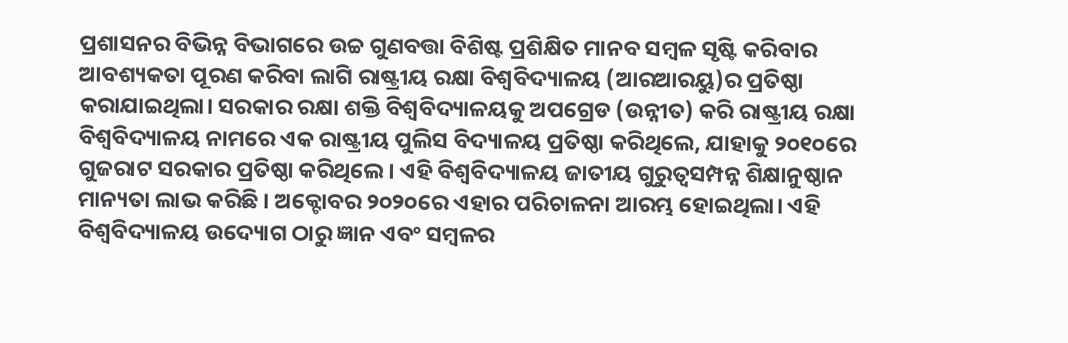ପ୍ରଶାସନର ବିଭିନ୍ନ ବିଭାଗରେ ଉଚ୍ଚ ଗୁଣବତ୍ତା ବିଶିଷ୍ଟ ପ୍ରଶିକ୍ଷିତ ମାନବ ସମ୍ବଳ ସୃଷ୍ଟି କରିବାର ଆବଶ୍ୟକତା ପୂରଣ କରିବା ଲାଗି ରାଷ୍ଟ୍ରୀୟ ରକ୍ଷା ବିଶ୍ୱବିଦ୍ୟାଳୟ (ଆରଆରୟୁ)ର ପ୍ରତିଷ୍ଠା କରାଯାଇଥିଲା। ସରକାର ରକ୍ଷା ଶକ୍ତି ବିଶ୍ୱବିଦ୍ୟାଳୟକୁ ଅପଗ୍ରେଡ (ଉନ୍ନୀତ) କରି ରାଷ୍ଟ୍ରୀୟ ରକ୍ଷା ବିଶ୍ୱବିଦ୍ୟାଳୟ ନାମରେ ଏକ ରାଷ୍ଟ୍ରୀୟ ପୁଲିସ ବିଦ୍ୟାଳୟ ପ୍ରତିଷ୍ଠା କରିଥିଲେ, ଯାହାକୁ ୨୦୧୦ରେ ଗୁଜରାଟ ସରକାର ପ୍ରତିଷ୍ଠା କରିଥିଲେ । ଏହି ବିଶ୍ୱବିଦ୍ୟାଳୟ ଜାତୀୟ ଗୁରୁତ୍ୱସମ୍ପନ୍ନ ଶିକ୍ଷାନୁଷ୍ଠାନ ମାନ୍ୟତା ଲାଭ କରିଛି । ଅକ୍ଟୋବର ୨୦୨୦ରେ ଏହାର ପରିଚାଳନା ଆରମ୍ଭ ହୋଇଥିଲା। ଏହି ବିଶ୍ୱବିଦ୍ୟାଳୟ ଉଦ୍ୟୋଗ ଠାରୁ ଜ୍ଞାନ ଏବଂ ସମ୍ବଳର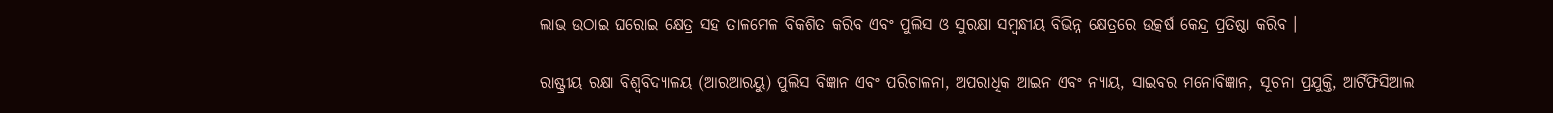ଲାଭ ଉଠାଇ ଘରୋଇ କ୍ଷେତ୍ର ସହ ତାଳମେଳ ବିକଶିତ କରିବ ଏବଂ ପୁଲିସ ଓ ସୁରକ୍ଷା ସମ୍ବନ୍ଧୀୟ ବିଭିନ୍ନ କ୍ଷେତ୍ରରେ ଉତ୍କର୍ଷ କେନ୍ଦ୍ର ପ୍ରତିଷ୍ଠା କରିବ ।

ରାଷ୍ଟ୍ରୀୟ ରକ୍ଷା ବିଶ୍ୱବିଦ୍ୟାଳୟ (ଆରଆରୟୁ) ପୁଲିସ ବିଜ୍ଞାନ ଏବଂ ପରିଚାଳନା, ଅପରାଧିକ ଆଇନ ଏବଂ ନ୍ୟାୟ, ସାଇବର ମନୋବିଜ୍ଞାନ, ସୂଚନା ପ୍ରଯୁକ୍ତି, ଆର୍ଟିଫିସିଆଲ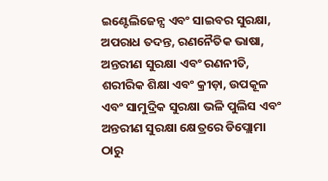ଇଣ୍ଟେଲିଜେନ୍ସ ଏବଂ ସାଇବର ସୁରକ୍ଷା, ଅପରାଧ ତଦନ୍ତ, ରଣନୈତିକ ଭାଷା, ଅନ୍ତରୀଣ ସୁରକ୍ଷା ଏବଂ ରଣନୀତି, ଶରୀରିକ ଶିକ୍ଷା ଏବଂ କ୍ରୀଡ଼ା, ଉପକୂଳ ଏବଂ ସାମୁଦ୍ରିକ ସୁରକ୍ଷା ଭଳି ପୁଲିସ ଏବଂ ଅନ୍ତରୀଣ ସୁରକ୍ଷା କ୍ଷେତ୍ରରେ ଡିପ୍ଲୋମା ଠାରୁ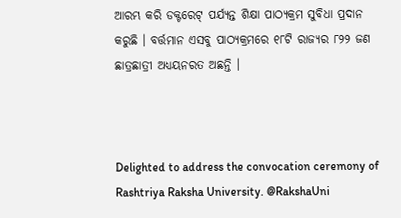ଆରମ୍ଭ କରି ଡକ୍ଟରେଟ୍‌ ପର୍ଯ୍ୟନ୍ତ ଶିକ୍ଷା ପାଠ୍ୟକ୍ରମ ସୁବିଧା ପ୍ରଦାନ କରୁଛି । ବର୍ତ୍ତମାନ ଏସବୁ ପାଠ୍ୟକ୍ରମରେ ୧୮ଟି ରାଜ୍ୟର ୮୨୨ ଜଣ ଛାତ୍ରଛାତ୍ରୀ ଅଧ୍ୟୟନରତ ଅଛନ୍ତି ।



Delighted to address the convocation ceremony of Rashtriya Raksha University. @RakshaUni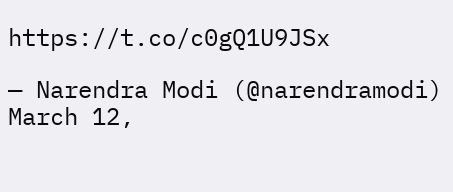https://t.co/c0gQ1U9JSx

— Narendra Modi (@narendramodi) March 12,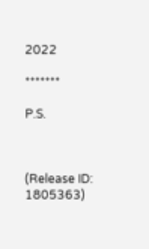2022

*******

P.S.



(Release ID: 1805363)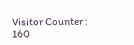Visitor Counter : 160